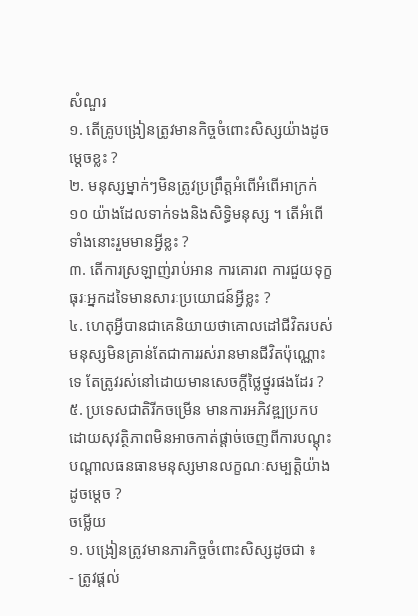សំណួរ
១. តើគ្រូបង្រៀនត្រូវមានកិច្ចចំពោះសិស្សយ៉ាងដូចម្ដេចខ្លះ ?
២. មនុស្សម្នាក់ៗមិនត្រូវប្រព្រឹត្តអំពើអំពើអាក្រក់ ១០ យ៉ាងដែលទាក់ទងនិងសិទ្ធិមនុស្ស ។ តើអំពើទាំងនោះរួមមានអ្វីខ្លះ ?
៣. តើការស្រឡាញ់រាប់អាន ការគោរព ការជួយទុក្ខធុរៈអ្នកដទៃមានសារៈប្រយោជន៍អ្វីខ្លះ ?
៤. ហេតុអ្វីបានជាគេនិយាយថាគោលដៅជីវិតរបស់មនុស្សមិនគ្រាន់តែជាការរស់រានមានជីវិតប៉ុណ្ណោះទេ តែត្រូវរស់នៅដោយមានសេចក្ដីថ្លៃថ្នូរផងដែរ ?
៥. ប្រទេសជាតិរីកចម្រើន មានការអភិវឌ្ឍប្រកបដោយសុវត្ថិភាពមិនអាចកាត់ផ្តាច់ចេញពីការបណ្ដុះបណ្ដាលធនធានមនុស្សមានលក្ខណៈសម្បត្តិយ៉ាងដូចម្ដេច ?
ចម្លើយ
១. បង្រៀនត្រូវមានភារកិច្ចចំពោះសិស្សដូចជា ៖
- ត្រូវផ្តល់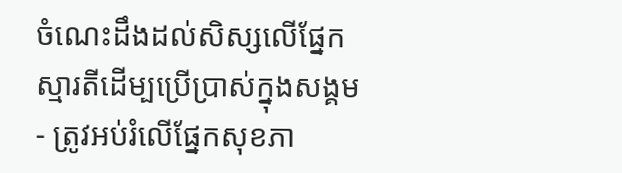ចំណេះដឹងដល់សិស្សលើផ្នែកស្មារតីដើម្បប្រើប្រាស់ក្នុងសង្គម
- ត្រូវអប់រំលើផ្នែកសុខភា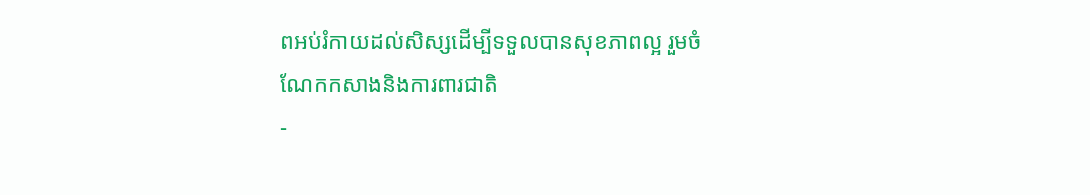ពអប់រំកាយដល់សិស្សដើម្បីទទួលបានសុខភាពល្អ រួមចំណែកកសាងនិងការពារជាតិ
-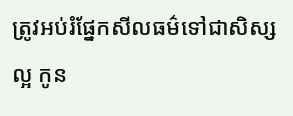ត្រូវអប់រំផ្នែកសីលធម៌ទៅជាសិស្សល្អ កូន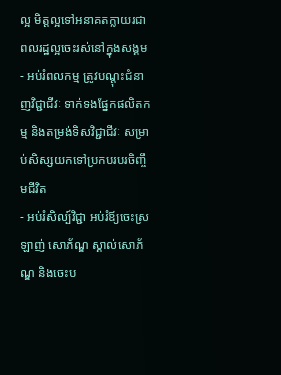ល្អ មិត្តល្អទៅអនាគតក្លាយរជា ពលរដ្ឋល្អចេះរស់នៅក្នុងសង្គម
- អប់រំពលកម្ម ត្រូវបណ្ដុះជំនាញវិជ្ជាជីវៈ ទាក់ទងផ្នែកផលិតកម្ម និងតម្រង់ទិសវិជ្ជាជីវៈ សម្រាប់សិស្សយកទៅប្រកបរបរចិញ្ចឹមជីវិត
- អប់រំសិល្ប៍វិជ្ជា អប់រំឪ្យចេះស្រឡាញ់ សោភ័ណ្ឌ ស្គាល់សោភ័ណ្ឌ និងចេះប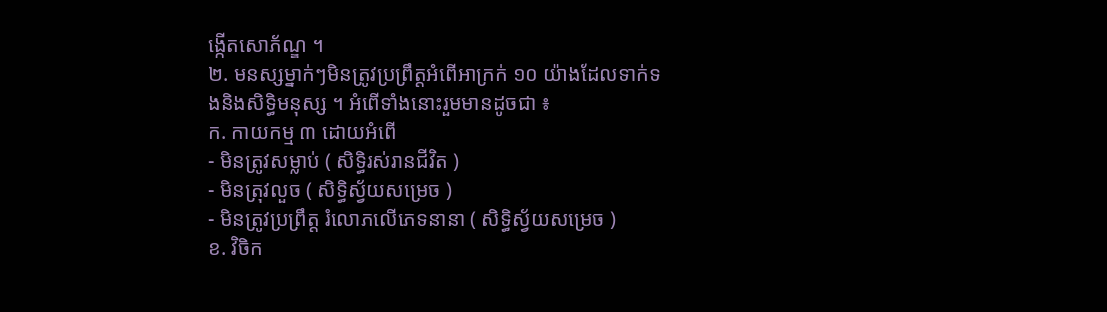ង្កើតសោភ័ណ្ឌ ។
២. មនស្សម្នាក់ៗមិនត្រូវប្រព្រឹត្តអំពើអាក្រក់ ១០ យ៉ាងដែលទាក់ទងនិងសិទ្ធិមនុស្ស ។ អំពើទាំងនោះរួមមានដូចជា ៖
ក. កាយកម្ម ៣ ដោយអំពើ
- មិនត្រូវសម្លាប់ ( សិទ្ធិរស់រានជីវិត )
- មិនត្រុវលួច ( សិទ្ធិស័្វយសម្រេច )
- មិនត្រូវប្រព្រឹត្ត រំលោភលើភេទនានា ( សិទ្ធិស័្វយសម្រេច )
ខ. វិចិក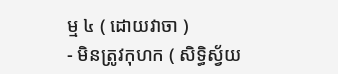ម្ម ៤ ( ដោយវាចា )
- មិនត្រូវកុហក ( សិទ្ធិស័្វយ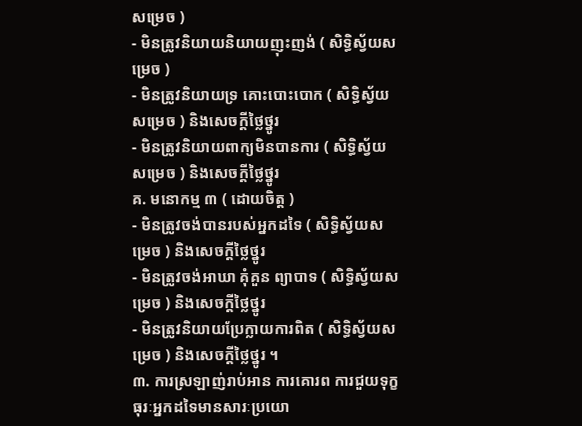សម្រេច )
- មិនត្រូវនិយាយនិយាយញុះញង់ ( សិទ្ធិស័្វយសម្រេច )
- មិនត្រូវនិយាយទ្រ គោះបោះបោក ( សិទ្ធិស័្វយសម្រេច ) និងសេចក្ដីថ្លៃថ្នូរ
- មិនត្រូវនិយាយពាក្យមិនបានការ ( សិទិ្ធស័្វយសម្រេច ) និងសេចក្ដីថ្លៃថ្នូរ
គ. មនោកម្ម ៣ ( ដោយចិត្ត )
- មិនត្រូវចង់បានរបស់អ្នកដទៃ ( សិទ្ធិស្វ័យសម្រេច ) និងសេចក្ដីថ្លៃថ្នូរ
- មិនត្រូវចង់អាឃា គុំគួន ព្យាបាទ ( សិទ្ធិស្វ័យសម្រេច ) និងសេចក្ដីថ្លៃថ្នូរ
- មិនត្រូវនិយាយប្រែក្លាយការពិត ( សិទ្ធិស្វ័យសម្រេច ) និងសេចក្ដីថ្លៃថ្នូរ ។
៣. ការស្រឡាញ់រាប់អាន ការគោរព ការជួយទុក្ខធុរៈអ្នកដទៃមានសារៈប្រយោ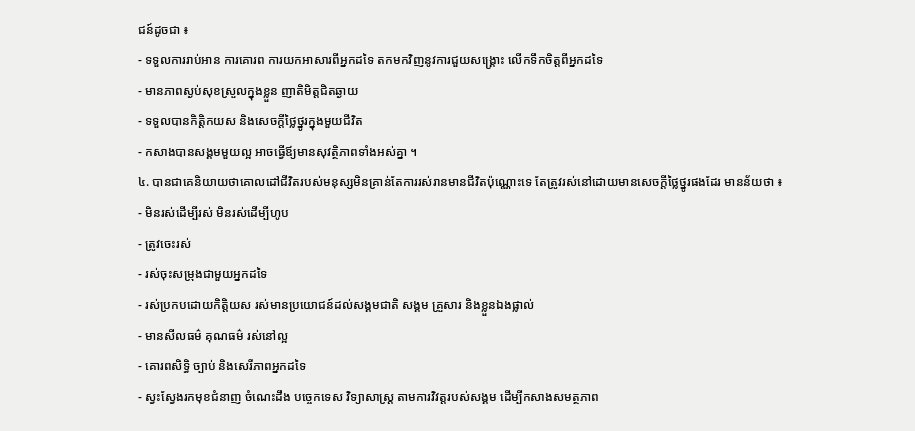ជន៍ដូចជា ៖
- ទទួលការរាប់អាន ការគោរព ការយកអាសារពីអ្នកដទៃ តកមកវិញនូវការជួយសង្រ្គោះ លើកទឹកចិត្តពីអ្នកដទៃ
- មានភាពស្ងប់សុខស្រួលក្នុងខ្លួន ញាតិមិត្តជិតឆ្ងាយ
- ទទួលបានកិត្តិកយស និងសេចក្ដីថ្លៃថ្នូរក្នុងមួយជីវិត
- កសាងបានសង្គមមួយល្អ អាចធ្វើឪ្យមានសុវត្ថិភាពទាំងអស់គ្នា ។
៤. បានជាគេនិយាយថាគោលដៅជីវិតរបស់មនុស្សមិនគ្រាន់តែការរស់រានមានជីវិតប៉ុណ្ណោះទេ តែត្រូវរស់នៅដោយមានសេចក្ដីថ្លៃថ្នូរផងដែរ មានន័យថា ៖
- មិនរស់ដើម្បីរស់ មិនរស់ដើម្បីហូប
- ត្រូវចេះរស់
- រស់ចុះសម្រុងជាមួយអ្នកដទៃ
- រស់ប្រកបដោយកិត្តិយស រស់មានប្រយោជន៍ដល់សង្គមជាតិ សង្គម គ្រួសារ និងខ្លួនឯងផ្លាល់
- មានសីលធម៌ គុណធម៌ រស់នៅល្អ
- គោរពសិទ្ធិ ច្បាប់ និងសេរីភាពអ្នកដទៃ
- ស្វះស្វែងរកមុខជំនាញ ចំណេះដឹង បច្ចេកទេស វិទ្យាសាស្រ្ដ តាមការវិវត្តរបស់សង្គម ដើម្បីកសាងសមត្ថភាព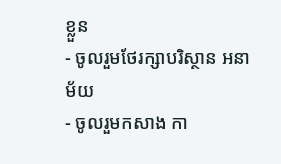ខ្លួន
- ចូលរួមថែរក្សាបរិស្ថាន អនាម័យ
- ចូលរួមកសាង កា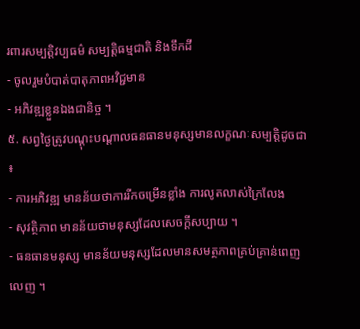រពារសម្បត្តិវប្បធម៌ សម្បត្តិធម្មជាតិ និងទឹកដី
- ចូលរួមបំបាត់បាតុភាពអវិជ្ជមាន
- អភិវឌ្ឍខ្លួនឯងជានិច្ច ។
៥. សព្វថ្ងៃត្រូវបណ្ដុះបណ្ដាលធនធានមនុស្សមានលក្ខណៈសម្បត្តិដូចជា ៖
- ការអភិវឌ្ឍ មានន័យថាការរីកចម្រើនខ្លាំង ការលូតលាស់ក្រៃលែង
- សុវត្ថិភាព មានន័យថាមនុស្សដែលសេចក្ដីសប្បាយ ។
- ធនធានមនុស្ស មានន័យមនុស្សដែលមានសមត្ថភាពគ្រប់គ្រាន់ពេញលេញ ។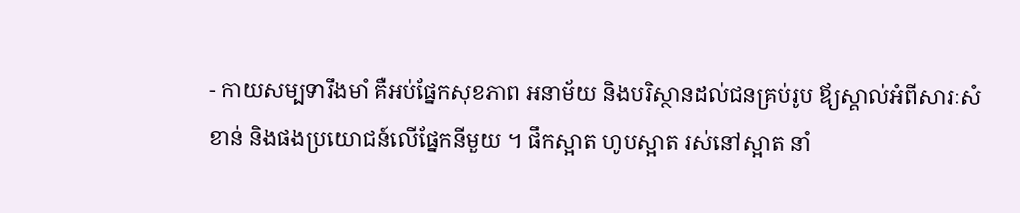- កាយសម្បទារឹងមាំ គឺអប់ផ្នែកសុខភាព អនាម័យ និងបរិស្ថានដល់ជនគ្រប់រូប ឪ្យស្គាល់អំពីសារៈសំខាន់ និងផងប្រយោជន៍លើផ្នែកនីមួយ ។ ផឹកស្អាត ហូបស្អាត រស់នៅស្អាត នាំ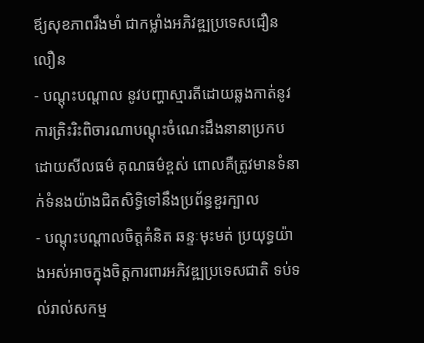ឪ្យសុខភាពរឹងមាំ ជាកម្លាំងអភិវឌ្ឍប្រទេសជឿនលឿន
- បណ្ដុះបណ្ដាល នូវបញ្ហាស្មារតីដោយឆ្លងកាត់នូវការត្រិះរិះពិចារណាបណ្ដុះចំណេះដឹងនានាប្រកបដោយសីលធម៌ គុណធម៌ខ្ពស់ ពោលគឺត្រូវមានទំនាក់ទំនងយ៉ាងជិតសិទ្ធិទៅនឹងប្រព័ន្ធខួរក្បាល
- បណ្ដុះបណ្ដាលចិត្តគំនិត ឆន្ទៈមុះមត់ ប្រយុទ្ធយ៉ាងអស់អាចក្នុងចិត្តការពារអភិវឌ្ឍប្រទេសជាតិ ទប់ទល់រាល់សកម្ម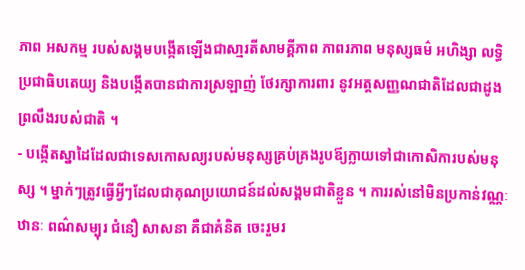ភាព អសកម្ម របស់សង្គមបង្កើតឡើងជាសា្មរតីសាមគ្គីភាព ភាពរភាព មនុស្សធម៌ អហិង្សា លទ្ធិប្រជាធិបតេយ្យ និងបង្កើតបានជាការស្រឡាញ់ ថែរក្សាការពារ នូវអត្តសញ្ញណជាតិដែលជាដូងព្រលឹងរបស់ជាតិ ។
- បង្កើតស្នាដៃដែលជាទេសកោសល្យរបស់មនុស្សគ្រប់គ្រងរូបឪ្យក្លាយទៅជាកោសិការបស់មនុស្ស ។ ម្នាក់ៗត្រូវធ្វើអ្វីៗដែលជាគុណប្រយោជន៍ដល់សង្គមជាតិខ្លួន ។ ការរស់នៅមិនប្រកាន់វណ្ណៈ ឋានៈ ពណ៌សម្បុរ ជំនឿ សាសនា គឺជាគំនិត ចេះរួមរ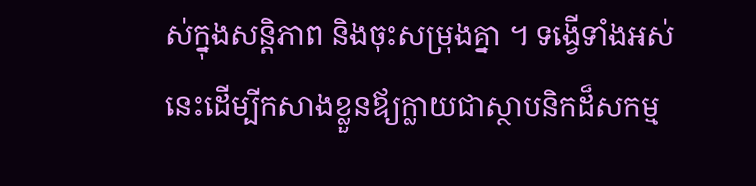ស់ក្នុងសន្ដិភាព និងចុះសម្រុងគ្នា ។ ទង្វើទាំងអស់នេះដើម្បីកសាងខ្លួនឪ្យក្លាយជាស្ថាបនិកដ៏សកម្ម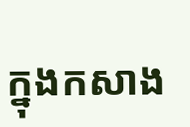ក្នុងកសាង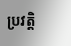ប្រវត្តិ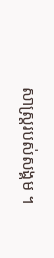សាស្រ្ដរបស់សង្គម ។